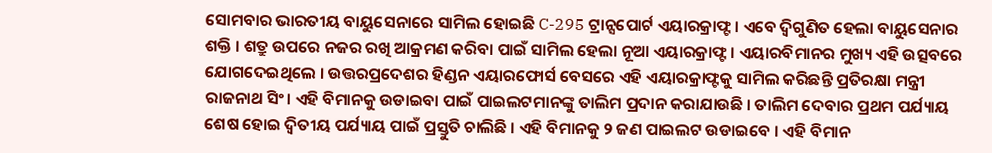ସୋମବାର ଭାରତୀୟ ବାୟୁସେନାରେ ସାମିଲ ହୋଇଛି C-295 ଟ୍ରାନ୍ସପୋର୍ଟ ଏୟାରକ୍ରାଫ୍ଟ । ଏବେ ଦ୍ବିଗୁଣିତ ହେଲା ବାୟୁସେନାର ଶକ୍ତି । ଶତ୍ରୁ ଉପରେ ନଜର ରଖି ଆକ୍ରମଣ କରିବା ପାଇଁ ସାମିଲ ହେଲା ନୂଆ ଏୟାରକ୍ରାଫ୍ଟ । ଏୟାରବିମାନର ମୁଖ୍ୟ ଏହି ଉତ୍ସବରେ ଯୋଗଦେଇଥିଲେ । ଉତ୍ତରପ୍ରଦେଶର ହିଣ୍ଡନ ଏୟାରଫୋର୍ସ ବେସରେ ଏହି ଏୟାରକ୍ରାଫ୍ଟକୁ ସାମିଲ କରିଛନ୍ତି ପ୍ରତିରକ୍ଷା ମନ୍ତ୍ରୀ ରାଜନାଥ ସିଂ। ଏହି ବିମାନକୁ ଉଡାଇବା ପାଇଁ ପାଇଲଟମାନଙ୍କୁ ତାଲିମ ପ୍ରଦାନ କରାଯାଉଛି । ତାଲିମ ଦେବାର ପ୍ରଥମ ପର୍ଯ୍ୟାୟ ଶେଷ ହୋଇ ଦ୍ୱିତୀୟ ପର୍ଯ୍ୟାୟ ପାଇଁ ପ୍ରସ୍ତୁତି ଚାଲିଛି । ଏହି ବିମାନକୁ ୨ ଜଣ ପାଇଲଟ ଉଡାଇବେ । ଏହି ବିମାନ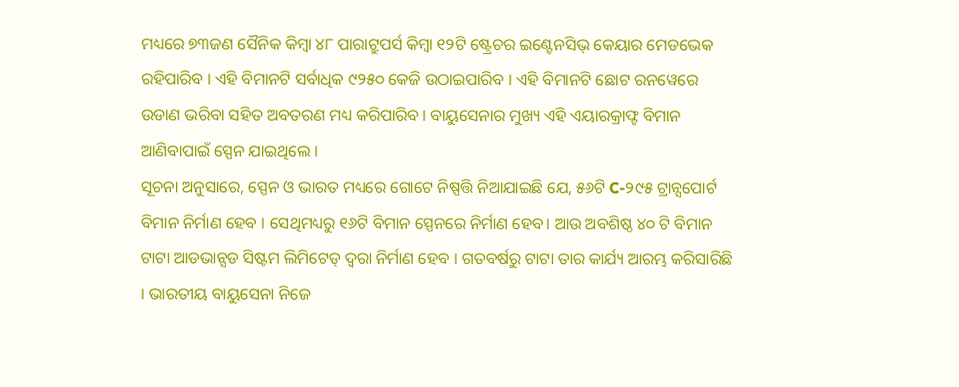ମଧ୍ୟରେ ୭୩ଜଣ ସୈନିକ କିମ୍ବା ୪୮ ପାରାଟ୍ରୁପର୍ସ କିମ୍ବା ୧୨ଟି ଷ୍ଟ୍ରେଚର ଇଣ୍ଟେନସିଭ୍ କେୟାର ମେଡଭେକ ରହିପାରିବ । ଏହି ବିମାନଟି ସର୍ବାଧିକ ୯୨୫୦ କେଜି ଉଠାଇପାରିବ । ଏହି ବିମାନଟି ଛୋଟ ରନୱେରେ ଉଡାଣ ଭରିବା ସହିତ ଅବତରଣ ମଧ୍ୟ କରିପାରିବ । ବାୟୁସେନାର ମୁଖ୍ୟ ଏହି ଏୟାରକ୍ରାଫ୍ଟ ବିମାନ ଆଣିବାପାଇଁ ସ୍ପେନ ଯାଇଥିଲେ ।
ସୂଚନା ଅନୁସାରେ, ସ୍ପେନ ଓ ଭାରତ ମଧ୍ୟରେ ଗୋଟେ ନିଷ୍ପତ୍ତି ନିଆଯାଇଛି ଯେ, ୫୬ଟି C-୨୯୫ ଟ୍ରାନ୍ସପୋର୍ଟ ବିମାନ ନିର୍ମାଣ ହେବ । ସେଥିମଧ୍ୟରୁ ୧୬ଟି ବିମାନ ସ୍ପେନରେ ନିର୍ମାଣ ହେବ। ଆଉ ଅବଶିଷ୍ଠ ୪୦ ଟି ବିମାନ ଟାଟା ଆଡଭାନ୍ସଡ ସିଷ୍ଟମ ଲିମିଟେଡ୍ ଦ୍ୱରା ନିର୍ମାଣ ହେବ । ଗତବର୍ଷରୁ ଟାଟା ତାର କାର୍ଯ୍ୟ ଆରମ୍ଭ କରିସାରିଛି । ଭାରତୀୟ ବାୟୁସେନା ନିଜେ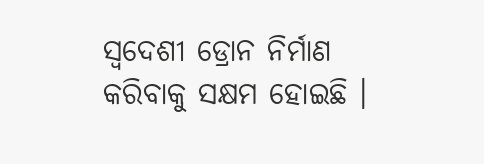ସ୍ୱଦେଶୀ ଡ୍ରୋନ ନିର୍ମାଣ କରିବାକୁ ସକ୍ଷମ ହୋଇଛି ।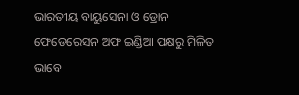ଭାରତୀୟ ବାୟୁସେନା ଓ ଡ୍ରୋନ ଫେଡେରେସନ ଅଫ ଇଣ୍ଡିଆ ପକ୍ଷରୁ ମିଳିତ ଭାବେ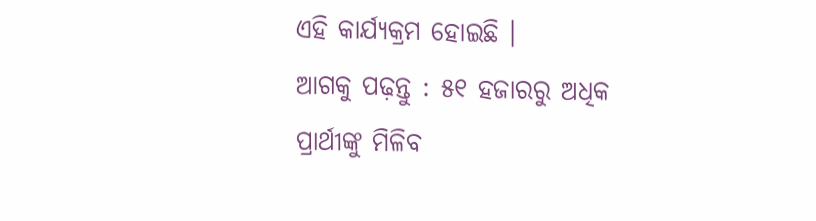ଏହି କାର୍ଯ୍ୟକ୍ରମ ହୋଇଛି ।
ଆଗକୁ ପଢ଼ନ୍ତୁ : ୫୧ ହଜାରରୁ ଅଧିକ ପ୍ରାର୍ଥୀଙ୍କୁ ମିଳିବ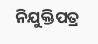ନିଯୁକ୍ତିପତ୍ର